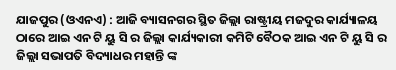ଯାଜପୁର (ଓଏନଏ) : ଆଜି ବ୍ୟାସନଗର ସ୍ଥିତ ଜିଲ୍ଲା ରାଷ୍ଟ୍ରୀୟ ମଜଦୁର କାର୍ଯ୍ୟାଳୟ ଠାରେ ଆଇ ଏନ ଟି ୟୁ ସି ର ଜିଲ୍ଲା କାର୍ଯ୍ୟକାରୀ କମିଟି ବୈଠକ ଆଇ ଏନ ଟି ୟୁ ସି ର ଜିଲ୍ଲା ସଭାପତି ବିଦ୍ୟାଧର ମହାନ୍ତି ଙ୍କ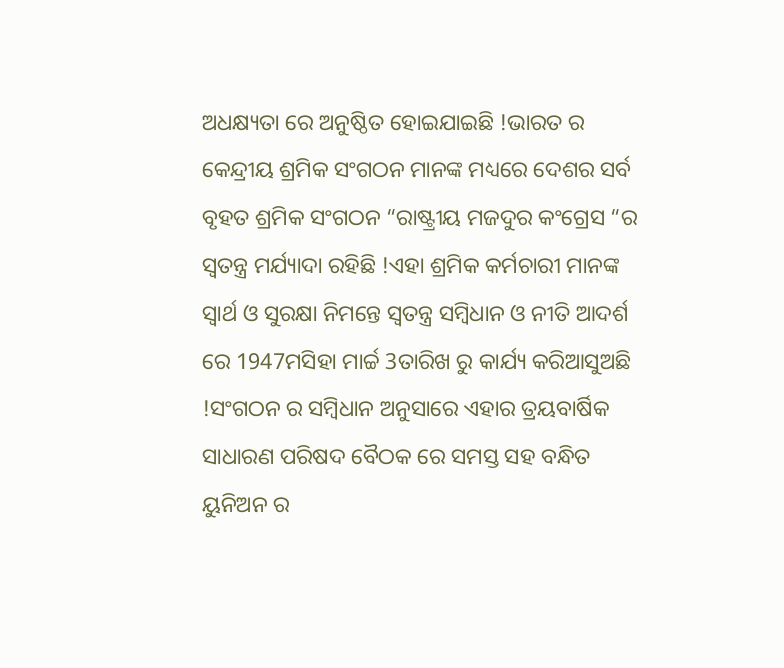ଅଧକ୍ଷ୍ୟତା ରେ ଅନୁଷ୍ଠିତ ହୋଇଯାଇଛି !ଭାରତ ର କେନ୍ଦ୍ରୀୟ ଶ୍ରମିକ ସଂଗଠନ ମାନଙ୍କ ମଧ୍ୟରେ ଦେଶର ସର୍ବ ବୃହତ ଶ୍ରମିକ ସଂଗଠନ “ରାଷ୍ଟ୍ରୀୟ ମଜଦୁର କଂଗ୍ରେସ “ର ସ୍ୱତନ୍ତ୍ର ମର୍ଯ୍ୟାଦା ରହିଛି !ଏହା ଶ୍ରମିକ କର୍ମଚାରୀ ମାନଙ୍କ ସ୍ୱାର୍ଥ ଓ ସୁରକ୍ଷା ନିମନ୍ତେ ସ୍ୱତନ୍ତ୍ର ସମ୍ବିଧାନ ଓ ନୀତି ଆଦର୍ଶ ରେ 1947ମସିହା ମାର୍ଚ୍ଚ 3ତାରିଖ ରୁ କାର୍ଯ୍ୟ କରିଆସୁଅଛି !ସଂଗଠନ ର ସମ୍ବିଧାନ ଅନୁସାରେ ଏହାର ତ୍ରୟବାର୍ଷିକ ସାଧାରଣ ପରିଷଦ ବୈଠକ ରେ ସମସ୍ତ ସହ ବନ୍ଧିତ ୟୁନିଅନ ର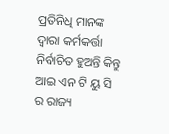ପ୍ରତିନିଧି ମାନଙ୍କ ଦ୍ୱାରା କର୍ମକର୍ତ୍ତା ନିର୍ବାଚିତ ହୁଅନ୍ତି କିନ୍ତୁ ଆଇ ଏନ ଟି ୟୁ ସି ର ରାଜ୍ୟ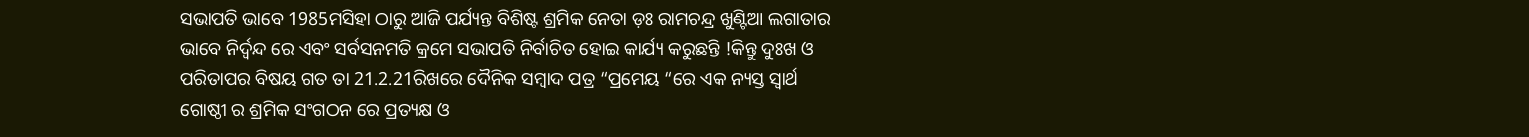ସଭାପତି ଭାବେ 1985ମସିହା ଠାରୁ ଆଜି ପର୍ଯ୍ୟନ୍ତ ବିଶିଷ୍ଟ ଶ୍ରମିକ ନେତା ଡ଼ଃ ରାମଚନ୍ଦ୍ର ଖୁଣ୍ଟିଆ ଲଗାତାର ଭାବେ ନିର୍ଦ୍ୱନ୍ଦ ରେ ଏବଂ ସର୍ବସନମତି କ୍ରମେ ସଭାପତି ନିର୍ବାଚିତ ହୋଇ କାର୍ଯ୍ୟ କରୁଛନ୍ତି !କିନ୍ତୁ ଦୁଃଖ ଓ ପରିତାପର ବିଷୟ ଗତ ତା 21.2.21ରିଖରେ ଦୈନିକ ସମ୍ବାଦ ପତ୍ର “ପ୍ରମେୟ “ରେ ଏକ ନ୍ୟସ୍ତ ସ୍ୱାର୍ଥ ଗୋଷ୍ଠୀ ର ଶ୍ରମିକ ସଂଗଠନ ରେ ପ୍ରତ୍ୟକ୍ଷ ଓ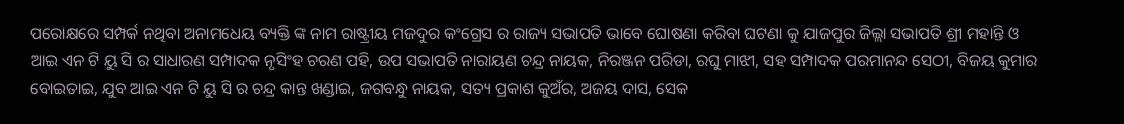ପରୋକ୍ଷରେ ସମ୍ପର୍କ ନଥିବା ଅନାମଧେୟ ବ୍ୟକ୍ତି ଙ୍କ ନାମ ରାଷ୍ଟ୍ରୀୟ ମଜଦୁର କଂଗ୍ରେସ ର ରାଜ୍ୟ ସଭାପତି ଭାବେ ଘୋଷଣା କରିବା ଘଟଣା କୁ ଯାଜପୁର ଜିଲ୍ଲା ସଭାପତି ଶ୍ରୀ ମହାନ୍ତି ଓ ଆଇ ଏନ ଟି ୟୁ ସି ର ସାଧାରଣ ସମ୍ପାଦକ ନୃସିଂହ ଚରଣ ପହି, ଉପ ସଭାପତି ନାରାୟଣ ଚନ୍ଦ୍ର ନାୟକ, ନିରଞ୍ଜନ ପରିଡା, ରଘୁ ମାଝୀ, ସହ ସମ୍ପାଦକ ପରମାନନ୍ଦ ସେଠୀ, ବିଜୟ କୁମାର ବୋଇତାଇ, ଯୁବ ଆଇ ଏନ ଟି ୟୁ ସି ର ଚନ୍ଦ୍ର କାନ୍ତ ଖଣ୍ଡାଇ, ଜଗବନ୍ଧୁ ନାୟକ, ସତ୍ୟ ପ୍ରକାଶ କୁଅଁର, ଅଜୟ ଦାସ, ସେକ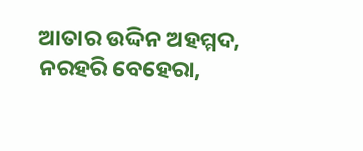ଆତାର ଉଦ୍ଦିନ ଅହମ୍ମଦ, ନରହରି ବେହେରା,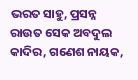ଭରତ ସାହୁ, ପ୍ରସନ୍ନ ରାଉତ ସେକ ଅବଦୁଲ କାଦିର, ଗଣେଶ ନାୟକ,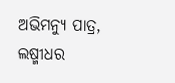ଅଭିମନ୍ୟୁ ପାତ୍ର, ଲଷ୍ମୀଧର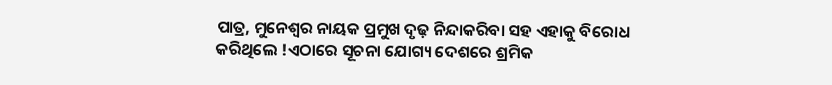ପାତ୍ର, ମୁନେଶ୍ୱର ନାୟକ ପ୍ରମୁଖ ଦୃଢ଼ ନିନ୍ଦାକରିବା ସହ ଏହାକୁ ବିରୋଧ କରିଥିଲେ !ଏଠାରେ ସୂଚନା ଯୋଗ୍ୟ ଦେଶରେ ଶ୍ରମିକ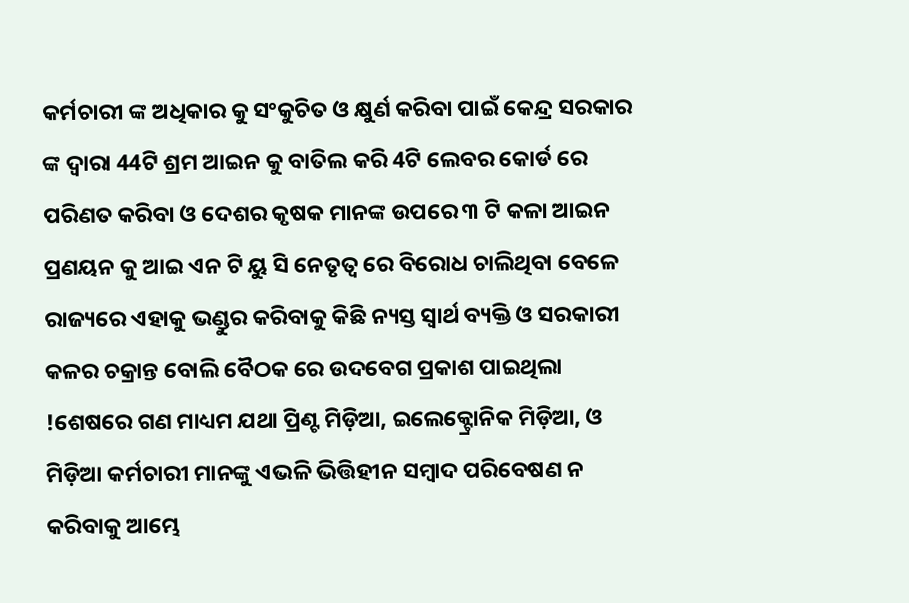କର୍ମଚାରୀ ଙ୍କ ଅଧିକାର କୁ ସଂକୁଚିତ ଓ କ୍ଷୁର୍ଣ କରିବା ପାଇଁ କେନ୍ଦ୍ର ସରକାର ଙ୍କ ଦ୍ୱାରା 44ଟି ଶ୍ରମ ଆଇନ କୁ ବାତିଲ କରି 4ଟି ଲେବର କୋର୍ଡ ରେ ପରିଣତ କରିବା ଓ ଦେଶର କୃଷକ ମାନଙ୍କ ଉପରେ ୩ ଟି କଳା ଆଇନ ପ୍ରଣୟନ କୁ ଆଇ ଏନ ଟି ୟୁ ସି ନେତୃତ୍ୱ ରେ ବିରୋଧ ଚାଲିଥିବା ବେଳେ ରାଜ୍ୟରେ ଏହାକୁ ଭଣ୍ଡୁର କରିବାକୁ କିଛି ନ୍ୟସ୍ତ ସ୍ୱାର୍ଥ ବ୍ୟକ୍ତି ଓ ସରକାରୀ କଳର ଚକ୍ରାନ୍ତ ବୋଲି ବୈଠକ ରେ ଉଦବେଗ ପ୍ରକାଶ ପାଇଥିଲା !ଶେଷରେ ଗଣ ମାଧ୍ୟମ ଯଥା ପ୍ରିଣ୍ଟ ମିଡ଼ିଆ, ଇଲେକ୍ଟ୍ରୋନିକ ମିଡ଼ିଆ, ଓ ମିଡ଼ିଆ କର୍ମଚାରୀ ମାନଙ୍କୁ ଏଭଳି ଭିତ୍ତିହୀନ ସମ୍ବାଦ ପରିବେଷଣ ନ କରିବାକୁ ଆମ୍ଭେ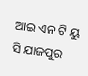ଆଇ ଏନ ଟି ୟୁ ସି ଯାଜପୁର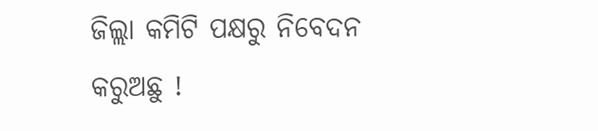ଜିଲ୍ଲା କମିଟି ପକ୍ଷରୁ ନିବେଦନ କରୁଅଛୁ !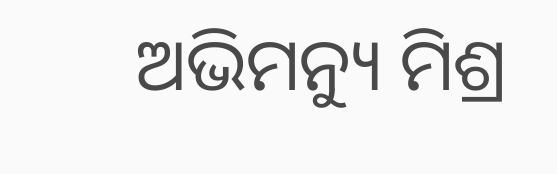ଅଭିମନ୍ୟୁ ମିଶ୍ର